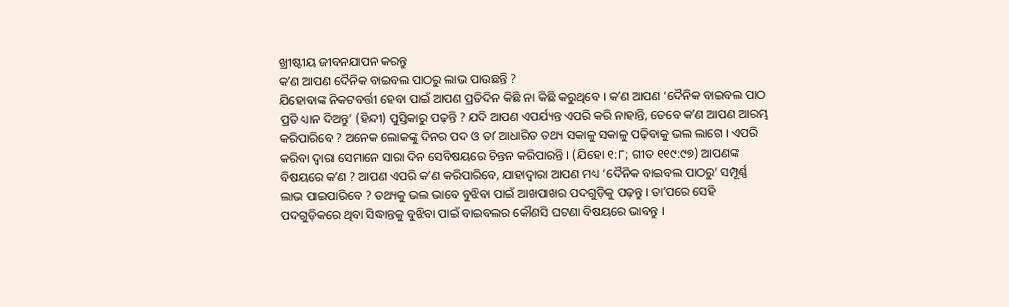ଖ୍ରୀଷ୍ଟୀୟ ଜୀବନଯାପନ କରନ୍ତୁ
କʼଣ ଆପଣ ଦୈନିକ ବାଇବଲ ପାଠରୁ ଲାଭ ପାଉଛନ୍ତି ?
ଯିହୋବାଙ୍କ ନିକଟବର୍ତ୍ତୀ ହେବା ପାଇଁ ଆପଣ ପ୍ରତିଦିନ କିଛି ନା କିଛି କରୁଥିବେ । କʼଣ ଆପଣ ‘ଦୈନିକ ବାଇବଲ ପାଠ ପ୍ରତି ଧ୍ୟାନ ଦିଅନ୍ତୁ’ (ହିନ୍ଦୀ) ପୁସ୍ତିକାରୁ ପଢ଼ନ୍ତି ? ଯଦି ଆପଣ ଏପର୍ଯ୍ୟନ୍ତ ଏପରି କରି ନାହାନ୍ତି, ତେବେ କʼଣ ଆପଣ ଆରମ୍ଭ କରିପାରିବେ ? ଅନେକ ଲୋକଙ୍କୁ ଦିନର ପଦ ଓ ତାʼ ଆଧାରିତ ତଥ୍ୟ ସକାଳୁ ସକାଳୁ ପଢ଼ିବାକୁ ଭଲ ଲାଗେ । ଏପରି କରିବା ଦ୍ୱାରା ସେମାନେ ସାରା ଦିନ ସେବିଷୟରେ ଚିନ୍ତନ କରିପାରନ୍ତି । (ଯିହୋ ୧:୮; ଗୀତ ୧୧୯:୯୭) ଆପଣଙ୍କ ବିଷୟରେ କʼଣ ? ଆପଣ ଏପରି କʼଣ କରିପାରିବେ, ଯାହାଦ୍ୱାରା ଆପଣ ମଧ୍ୟ ‘ଦୈନିକ ବାଇବଲ ପାଠରୁ’ ସମ୍ପୂର୍ଣ୍ଣ ଲାଭ ପାଇପାରିବେ ? ତଥ୍ୟକୁ ଭଲ ଭାବେ ବୁଝିବା ପାଇଁ ଆଖପାଖର ପଦଗୁଡ଼ିକୁ ପଢ଼ନ୍ତୁ । ତାʼପରେ ସେହି ପଦଗୁଡ଼ିକରେ ଥିବା ସିଦ୍ଧାନ୍ତକୁ ବୁଝିବା ପାଇଁ ବାଇବଲର କୌଣସି ଘଟଣା ବିଷୟରେ ଭାବନ୍ତୁ ।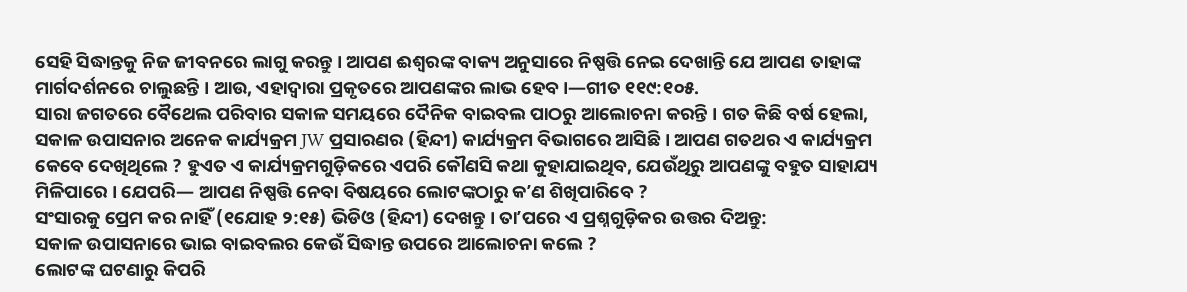ସେହି ସିଦ୍ଧାନ୍ତକୁ ନିଜ ଜୀବନରେ ଲାଗୁ କରନ୍ତୁ । ଆପଣ ଈଶ୍ୱରଙ୍କ ବାକ୍ୟ ଅନୁସାରେ ନିଷ୍ପତ୍ତି ନେଇ ଦେଖାନ୍ତି ଯେ ଆପଣ ତାହାଙ୍କ ମାର୍ଗଦର୍ଶନରେ ଚାଲୁଛନ୍ତି । ଆଉ, ଏହାଦ୍ୱାରା ପ୍ରକୃତରେ ଆପଣଙ୍କର ଲାଭ ହେବ ।—ଗୀତ ୧୧୯:୧୦୫.
ସାରା ଜଗତରେ ବୈଥେଲ ପରିବାର ସକାଳ ସମୟରେ ଦୈନିକ ବାଇବଲ ପାଠରୁ ଆଲୋଚନା କରନ୍ତି । ଗତ କିଛି ବର୍ଷ ହେଲା, ସକାଳ ଉପାସନାର ଅନେକ କାର୍ଯ୍ୟକ୍ରମ JW ପ୍ରସାରଣର (ହିନ୍ଦୀ) କାର୍ଯ୍ୟକ୍ରମ ବିଭାଗରେ ଆସିଛି । ଆପଣ ଗତଥର ଏ କାର୍ଯ୍ୟକ୍ରମ କେବେ ଦେଖିଥିଲେ ? ହୁଏତ ଏ କାର୍ଯ୍ୟକ୍ରମଗୁଡ଼ିକରେ ଏପରି କୌଣସି କଥା କୁହାଯାଇଥିବ, ଯେଉଁଥିରୁ ଆପଣଙ୍କୁ ବହୁତ ସାହାଯ୍ୟ ମିଳିପାରେ । ଯେପରି— ଆପଣ ନିଷ୍ପତ୍ତି ନେବା ବିଷୟରେ ଲୋଟଙ୍କଠାରୁ କʼଣ ଶିଖିପାରିବେ ?
ସଂସାରକୁ ପ୍ରେମ କର ନାହିଁ (୧ଯୋହ ୨:୧୫) ଭିଡିଓ (ହିନ୍ଦୀ) ଦେଖନ୍ତୁ । ତାʼପରେ ଏ ପ୍ରଶ୍ନଗୁଡ଼ିକର ଉତ୍ତର ଦିଅନ୍ତୁ:
ସକାଳ ଉପାସନାରେ ଭାଇ ବାଇବଲର କେଉଁ ସିଦ୍ଧାନ୍ତ ଉପରେ ଆଲୋଚନା କଲେ ?
ଲୋଟଙ୍କ ଘଟଣାରୁ କିପରି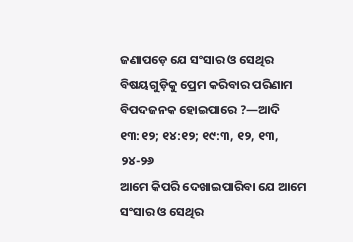ଜଣାପଡ଼େ ଯେ ସଂସାର ଓ ସେଥିର ବିଷୟଗୁଡ଼ିକୁ ପ୍ରେମ କରିବାର ପରିଣାମ ବିପଦଜନକ ହୋଇପାରେ ?—ଆଦି ୧୩:୧୨; ୧୪:୧୨; ୧୯:୩, ୧୨, ୧୩, ୨୪-୨୬
ଆମେ କିପରି ଦେଖାଇପାରିବା ଯେ ଆମେ ସଂସାର ଓ ସେଥିର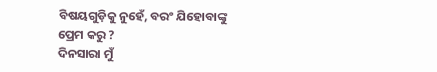ବିଷୟଗୁଡ଼ିକୁ ନୁହେଁ, ବରଂ ଯିହୋବାଙ୍କୁ ପ୍ରେମ କରୁ ?
ଦିନସାରା ମୁଁ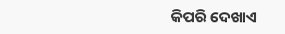କିପରି ଦେଖାଏ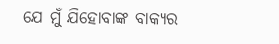ଯେ ମୁଁ ଯିହୋବାଙ୍କ ବାକ୍ୟର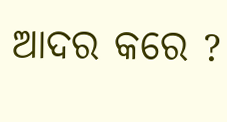ଆଦର କରେ ?